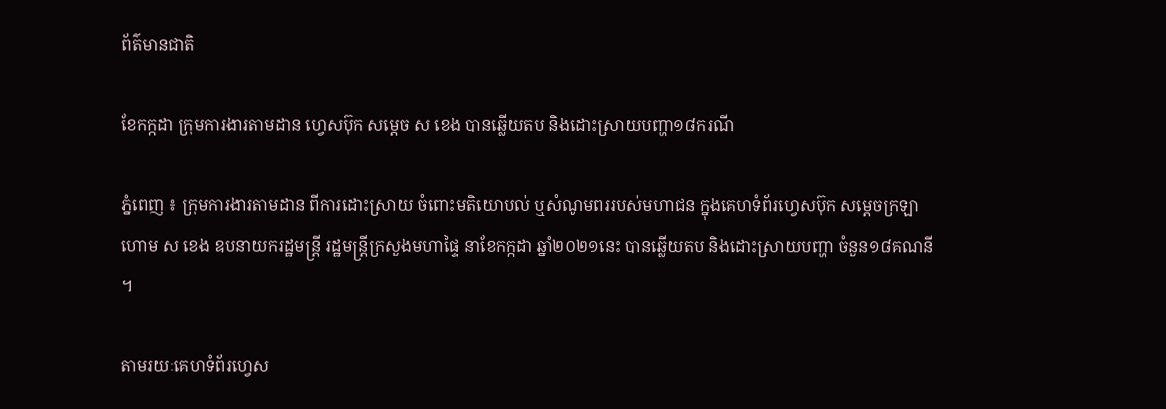ព័ត៌មានជាតិ

ខែកក្កដា ក្រុមការងារតាមដាន ហ្វេសប៊ុក សម្ដេច ស ខេង បានឆ្លើយតប និងដោះស្រាយបញ្ហា១៨ករណី

ភ្នំពេញ ៖ ក្រុមការងារតាមដាន ពីការដោះស្រាយ ចំពោះមតិយោបល់ ឬសំណូមពររបស់មហាជន ក្នុងគេហទំព័រហ្វេសប៊ុក សម្ដេចក្រឡាហោម ស ខេង ឧបនាយករដ្ឋមន្ដ្រី រដ្ឋមន្ដ្រីក្រសួងមហាផ្ទៃ នាខែកក្កដា ឆ្នាំ២០២១នេះ បានឆ្លើយតប និងដោះស្រាយបញ្ហា ចំនួន១៨គណនី ។

តាមរយៈគេហទំព័រហ្វេស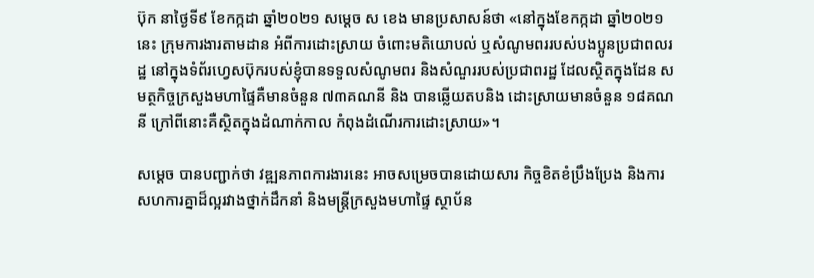ប៊ុក នាថ្ងៃទី៩ ខែកក្កដា ឆ្នាំ២០២១ សម្ដេច ស ខេង មានប្រសាសន៍ថា «នៅក្នុងខែកក្កដា ឆ្នាំ២០២១នេះ ក្រុមការងារតាមដាន អំពីការដោះស្រាយ ចំពោះមតិយោបល់ ឬសំណូមពររបស់បងប្អូនប្រជាពលរដ្ឋ នៅក្នុងទំព័រហ្វេសប៊ុករបស់ខ្ញុំបានទទួលសំណូមពរ និងសំណួររបស់ប្រជាពរដ្ឋ ដែលស្ថិតក្នុងដែន សមត្ថកិច្ចក្រសួងមហាផ្ទៃគឺមានចំនួន ៧៣គណនី និង បានឆ្លើយតបនិង ដោះស្រាយមានចំនួន ១៨គណនី ក្រៅពីនោះគឺស្ថិតក្នុងដំណាក់កាល កំពុងដំណើរការដោះស្រាយ»។

សម្ដេច បានបញ្ជាក់ថា វឌ្ឍនភាពការងារនេះ អាចសម្រេចបានដោយសារ កិច្ចខិតខំប្រឹងប្រែង និងការសហការគ្នាដ៏ល្អរវាងថ្នាក់ដឹកនាំ និងមន្ត្រីក្រសួងមហាផ្ទៃ ស្ថាប័ន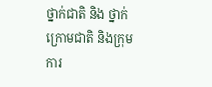ថ្នាក់ជាតិ និង ថ្នាក់ក្រោមជាតិ និងក្រុមការ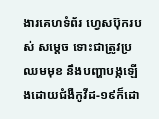ងារគេហទំព័រ ហ្វេសប៊ុករបស់ សម្ដេច ទោះជាត្រូវប្រឈមមុខ នឹងបញ្ហាបង្កឡើងដោយជំងឺកូវីដ-១៩ក៏ដោ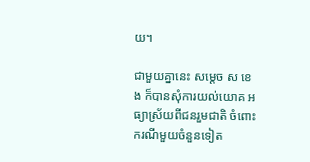យ។

ជាមួយគ្នានេះ សម្ដេច ស ខេង ក៏បានសុំការយល់យោគ អធ្យាស្រ័យពីជនរួមជាតិ ចំពោះករណីមួយចំនួនទៀត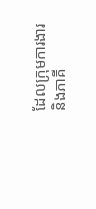ដែលក្រុមការងារ និងភាគី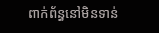ពាក់ព័ន្ធនៅមិនទាន់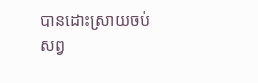បានដោះស្រាយចប់សព្វ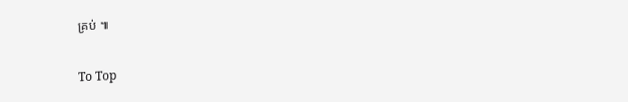គ្រប់ ៕

To Top